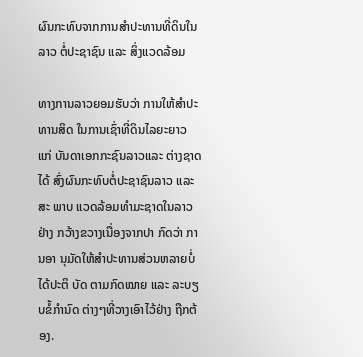ຜົນກະທົບຈາກການສຳປະທານທີ່ດິນໃນລາວ ຕໍ່ປະຊາຊົນ ແລະ ສິ່ງແວດລ້ອມ

ທາງການລາວຍອມຮັບວ່າ ການໃຫ້ສຳປະ ທານສິດ ໃນການເຊົ່າທີ່ດິນໄລຍະຍາວ ແກ່ ບັນດາເອກກະຊົນລາວແລະ ຕ່າງຊາດ ໄດ້ ສົ່ງຜົນກະທົບຕໍ່ປະຊາຊົນລາວ ແລະ ສະ ພາບ ແວດລ້ອມທຳມະຊາດໃນລາວ ຢ່າງ ກວ້າງຂວາງເນື່ອງຈາກປາ ກົດວ່າ ການອາ ນຸມັດໃຫ້ສຳປະທານສ່ວນຫລາຍບໍ່ ໄດ້ປະຕິ ບັດ ຕາມກົດໝາຍ ແລະ ລະບຽບຂໍ້ກຳນົດ ຕ່າງໆທີ່ວາງເອົາໄວ້ຢ່າງ ຖືກຕ້ອງ.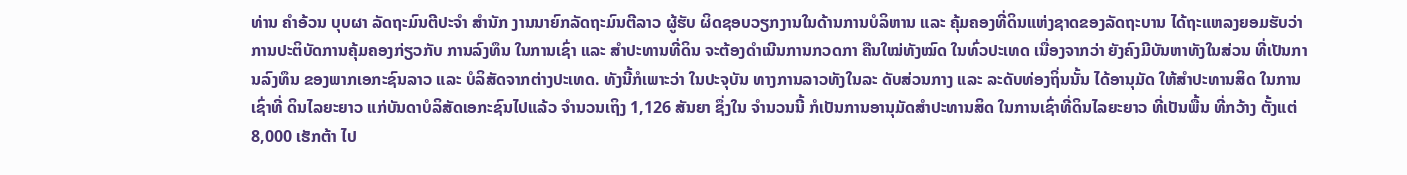ທ່ານ ຄຳອ້ວນ ບຸບຜາ ລັດຖະມົນຕີປະຈຳ ສຳນັກ ງານນາຍົກລັດຖະມົນຕີລາວ ຜູ້ຮັບ ຜິດຊອບວຽກງານໃນດ້ານການບໍລິຫານ ແລະ ຄຸ້ມຄອງທີ່ດິນແຫ່ງຊາດຂອງລັດຖະບານ ໄດ້ຖະແຫລງຍອມຮັບວ່າ ການປະຕິບັດການຄຸ້ມຄອງກ່ຽວກັບ ການລົງທຶນ ໃນການເຊົ່າ ແລະ ສຳປະທານທີ່ດິນ ຈະຕ້ອງດຳເນີນການກວດກາ ຄືນໃໝ່ທັງໝົດ ໃນທົ່ວປະເທດ ເນື່ອງຈາກວ່າ ຍັງຄົງມີບັນຫາທັງໃນສ່ວນ ທີ່ເປັນການລົງທຶນ ຂອງພາກເອກະຊົນລາວ ແລະ ບໍລິສັດຈາກຕ່າງປະເທດ. ທັງນີ້ກໍເພາະວ່າ ໃນປະຈຸບັນ ທາງການລາວທັງໃນລະ ດັບສ່ວນກາງ ແລະ ລະດັບທ່ອງຖິ່ນນັ້ນ ໄດ້ອານຸມັດ ໃຫ້ສຳປະທານສິດ ໃນການເຊົ່າທີ່ ດິນໄລຍະຍາວ ແກ່ບັນດາບໍລິສັດເອກະຊົນໄປແລ້ວ ຈຳນວນເຖິງ 1,126 ສັນຍາ ຊຶ່ງໃນ ຈຳນວນນີ້ ກໍເປັນການອານຸມັດສຳປະທານສິດ ໃນການເຊົ່າທີ່ດິນໄລຍະຍາວ ທີ່ເປັນພື້ນ ທີ່ກວ້າງ ຕັ້ງແຕ່ 8,000 ເຮັກຕ້າ ໄປ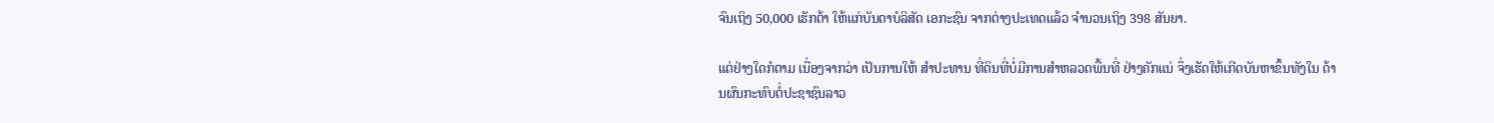ຈົນເຖິງ 50,000 ເຮັກຕ້າ ໃຫ້ແກ່ບັນດາບໍລິສັດ ເອກະຊົນ ຈາກຕ່າງປະເທດແລ້ວ ຈຳນວນເຖິງ 398 ສັນຍາ.

ແຕ່ຢ່າງໃດກໍຕາມ ເນື່ອງຈາກວ່າ ເປັນການໃຫ້ ສຳປະທານ ທີ່ດິນທີ່ບໍ່ມີການສຳຫລວດພື້ນທີ່ ຢ່າງຄັກແນ່ ຈຶ່ງເຮັດໃຫ້ເກີດບັນຫາຂຶ້ນທັງໃນ ດ້ານຜົນກະທົບຕໍ່ປະຊາຊົນລາວ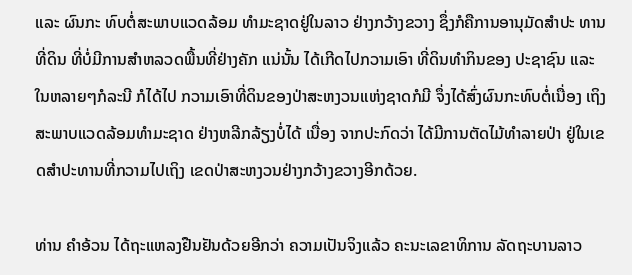ແລະ ຜົນກະ ທົບຕໍ່ສະພາບແວດລ້ອມ ທຳມະຊາດຢູ່ໃນລາວ ຢ່າງກວ້າງຂວາງ ຊຶ່ງກໍຄືການອານຸມັດສໍາປະ ທານທີ່ດິນ ທີ່ບໍ່ມີການສຳຫລວດພື້ນທີ່ຢ່າງຄັກ ແນ່ນັ້ນ ໄດ້ເກີດໄປກວາມເອົາ ທີ່ດິນທຳກິນຂອງ ປະຊາຊົນ ແລະ ໃນຫລາຍໆກໍລະນີ ກໍໄດ້ໄປ ກວາມເອົາທີ່ດິນຂອງປ່າສະຫງວນແຫ່ງຊາດກໍມີ ຈຶ່ງໄດ້ສົ່ງຜົນກະທົບຕໍ່ເນື່ອງ ເຖິງສະພາບແວດລ້ອມທຳມະຊາດ ຢ່າງຫລີກລ້ຽງບໍ່ໄດ້ ເນື່ອງ ຈາກປະກົດວ່າ ໄດ້ມີການຕັດໄມ້ທຳລາຍປ່າ ຢູ່ໃນເຂດສຳປະທານທີ່ກວາມໄປເຖິງ ເຂດປ່າສະຫງວນຢ່າງກວ້າງຂວາງອີກດ້ວຍ.

ທ່ານ ຄຳອ້ວນ ໄດ້ຖະແຫລງຢືນຢັນດ້ວຍອີກວ່າ ຄວາມເປັນຈິງແລ້ວ ຄະນະເລຂາທິການ ລັດຖະບານລາວ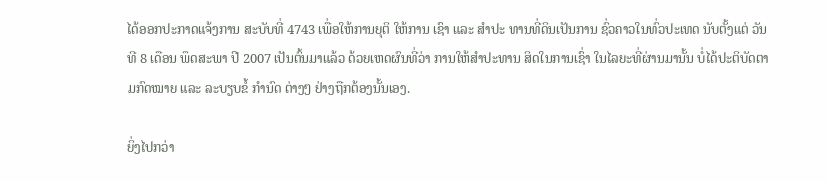ໄດ້ອອກປະກາດແຈ້ງການ ສະບັບທີ່ 4743 ເພື່ອໃຫ້ການຍຸຕິ ໃຫ້ການ ເຊົາ ແລະ ສຳປະ ທານທີ່ດິນເປັນການ ຊົ່ວຄາວໃນທົ່ວປະເທດ ນັບຕັ້ງແຕ່ ວັນທີ 8 ເດືອນ ພຶດສະພາ ປີ 2007 ເປັນຕົ້ນມາແລ້ວ ດ້ວຍເຫດຜົນທີ່ວ່າ ການໃຫ້ສຳປະທານ ສິດໃນການເຊົ່າ ໃນໄລຍະທີ່ຜ່ານມານັ້ນ ບໍ່ໄດ້ປະຕິບັດຕາມກົດໝາຍ ແລະ ລະບຽບຂໍ້ ກຳນົດ ຕ່າງໆ ຢ່າງຖືກຕ້ອງນັ້ນເອງ.

ຍິ່ງໄປກວ່າ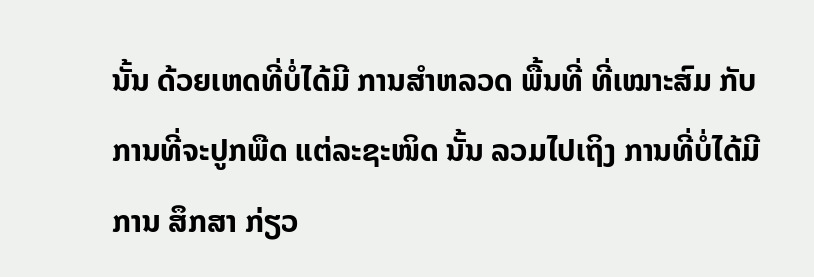ນັ້ນ ດ້ວຍເຫດທີ່ບໍ່ໄດ້ມີ ການສຳຫລວດ ພື້ນທີ່ ທີ່ເໝາະສົມ ກັບການທີ່ຈະປູກພືດ ແຕ່ລະຊະໜິດ ນັ້ນ ລວມໄປເຖິງ ການທີ່ບໍ່ໄດ້ມີການ ສຶກສາ ກ່ຽວ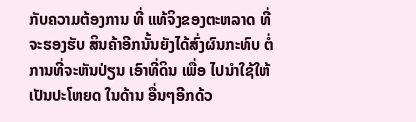ກັບຄວາມຕ້ອງການ ທີ່ ແທ້ຈິງຂອງຕະຫລາດ ທີ່ຈະຮອງຮັບ ສິນຄ້າອີກນັ້ນຍັງໄດ້ສົ່ງຜົນກະທົບ ຕໍ່ການທີ່ຈະຫັນປ່ຽນ ເອົາທີ່ດິນ ເພື່ອ ໄປນຳໃຊ້ໃຫ້ເປັນປະໂຫຍດ ໃນດ້ານ ອື່ນໆອີກດ້ວ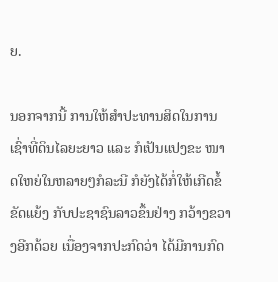ຍ.

ນອກຈາກນີ້ ການໃຫ້ສຳປະທານສິດໃນການເຊົ່າທີ່ດິນໄລຍະຍາວ ແລະ ກໍເປັນແປງຂະ ໜາດໃຫຍ່ໃນຫລາຍໆກໍລະນີ ກໍຍັງໄດ້ກໍ່ໃຫ້ເກີດຂໍ້ຂັດແຍ້ງ ກັບປະຊາຊົນລາວຂຶ້ນຢ່າງ ກວ້າງຂວາງອີກດ້ວຍ ເນື່ອງຈາກປະກົດວ່າ ໄດ້ມີການກົດ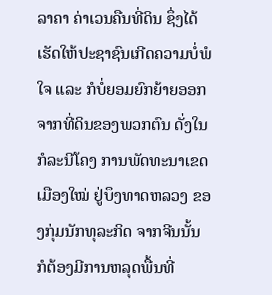ລາຄາ ຄ່າເວນຄືນທີ່ດິນ ຊຶ່ງໄດ້ ເຮັດໃຫ້ປະຊາຊົນເກີດຄວາມບໍ່ພໍໃຈ ແລະ ກໍບໍ່ຍອມຍົກຍ້າຍອອກຈາກທີ່ດິນຂອງພວກຕົນ ດັ່ງໃນກໍລະນີໂຄງ ການພັດທະນາເຂດເມືອງໃໝ່ ຢູ່ບຶງທາດຫລວງ ຂອງກຸ່ມນັກທຸລະກິດ ຈາກຈີນນັ້ນ ກໍຕ້ອງມີການຫລຸດພື້ນທີ່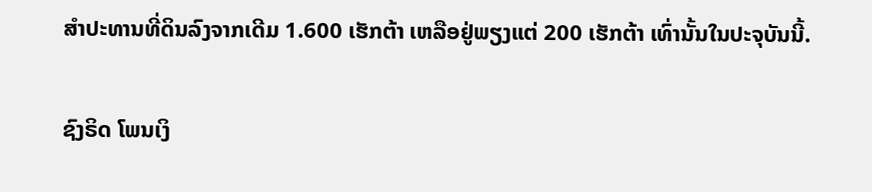ສຳປະທານທີ່ດິນລົງຈາກເດີມ 1.600 ເຮັກຕ້າ ເຫລືອຢູ່ພຽງແຕ່ 200 ເຮັກຕ້າ ເທົ່ານັ້ນໃນປະຈຸບັນນີ້.

ຊົງຣິດ ໂພນເງິ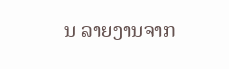ນ ລາຍງານຈາກ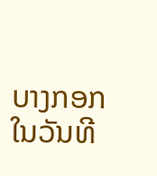ບາງກອກ ໃນວັນທີ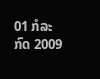01 ກໍລະກົດ 2009